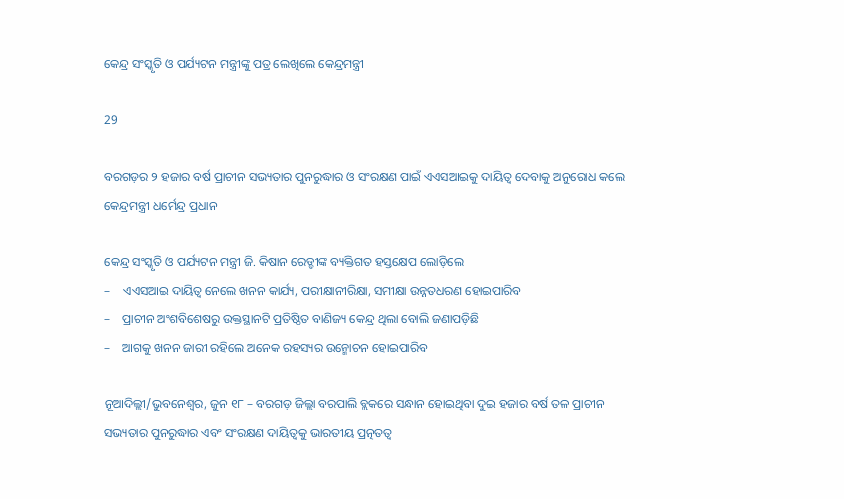କେନ୍ଦ୍ର ସଂସ୍କୃତି ଓ ପର୍ଯ୍ୟଟନ ମନ୍ତ୍ରୀଙ୍କୁ ପତ୍ର ଲେଖିଲେ କେନ୍ଦ୍ରମନ୍ତ୍ରୀ

29

ବରଗଡ଼ର ୨ ହଜାର ବର୍ଷ ପ୍ରାଚୀନ ସଭ୍ୟତାର ପୁନରୁଦ୍ଧାର ଓ ସଂରକ୍ଷଣ ପାଇଁ ଏଏସଆଇକୁ ଦାୟିତ୍ୱ ଦେବାକୁ ଅନୁରୋଧ କଲେ କେନ୍ଦ୍ରମନ୍ତ୍ରୀ ଧର୍ମେନ୍ଦ୍ର ପ୍ରଧାନ

କେନ୍ଦ୍ର ସଂସ୍କୃତି ଓ ପର୍ଯ୍ୟଟନ ମନ୍ତ୍ରୀ ଜି. କିଷାନ ରେଡ୍ଡୀଙ୍କ ବ୍ୟକ୍ତିଗତ ହସ୍ତକ୍ଷେପ ଲୋଡ଼ିଲେ
–    ଏଏସଆଇ ଦାୟିତ୍ୱ ନେଲେ ଖନନ କାର୍ଯ୍ୟ, ପରୀକ୍ଷାନୀରିକ୍ଷା, ସମୀକ୍ଷା ଉନ୍ନତଧରଣ ହୋଇପାରିବ
–    ପ୍ରାଚୀନ ଅଂଶବିଶେଷରୁ ଉକ୍ତସ୍ଥାନଟି ପ୍ରତିଷ୍ଠିତ ବାଣିଜ୍ୟ କେନ୍ଦ୍ର ଥିଲା ବୋଲି ଜଣାପଡ଼ିଛି
–    ଆଗକୁ ଖନନ ଜାରୀ ରହିଲେ ଅନେକ ରହସ୍ୟର ଉନ୍ମୋଚନ ହୋଇପାରିବ

ନୂଆଦିଲ୍ଲୀ/ଭୁବନେଶ୍ୱର, ଜୁନ ୧୮ – ବରଗଡ଼ ଜିଲ୍ଲା ବରପାଲି ବ୍ଲକରେ ସନ୍ଧାନ ହୋଇଥିବା ଦୁଇ ହଜାର ବର୍ଷ ତଳ ପ୍ରାଚୀନ ସଭ୍ୟତାର ପୁନରୁଦ୍ଧାର ଏବଂ ସଂରକ୍ଷଣ ଦାୟିତ୍ୱକୁ ଭାରତୀୟ ପ୍ରତ୍ନତତ୍ୱ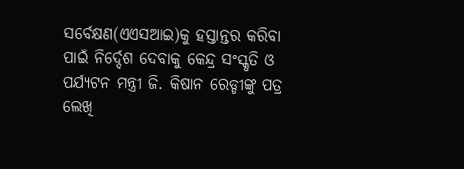ସର୍ବେକ୍ଷଣ(ଏଏସଆଇ)କୁ ହସ୍ତାନ୍ତର କରିବା ପାଇଁ ନିର୍ଦ୍ଦେଶ ଦେବାକୁ କେନ୍ଦ୍ର ସଂସ୍କୃତି ଓ ପର୍ଯ୍ୟଟନ ମନ୍ତ୍ରୀ ଜି. କିଷାନ ରେଡ୍ଡୀଙ୍କୁ ପତ୍ର ଲେଖି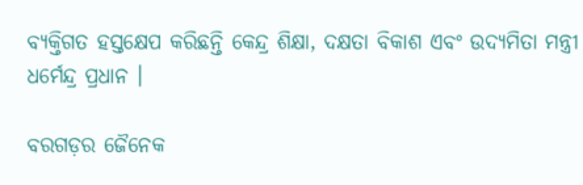ବ୍ୟକ୍ତିଗତ ହସ୍ତକ୍ଷେପ କରିଛନ୍ତି କେନ୍ଦ୍ର ଶିକ୍ଷା, ଦକ୍ଷତା ବିକାଶ ଏବଂ ଉଦ୍ୟମିତା ମନ୍ତ୍ରୀ ଧର୍ମେନ୍ଦ୍ର ପ୍ରଧାନ ।

ବରଗଡ଼ର ଜୈନେକ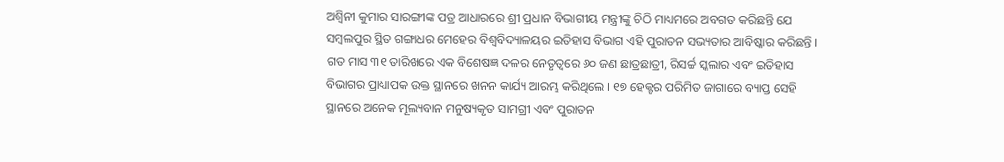ଅଶ୍ୱିନୀ କୁମାର ସାରଙ୍ଗୀଙ୍କ ପତ୍ର ଆଧାରରେ ଶ୍ରୀ ପ୍ରଧାନ ବିଭାଗୀୟ ମନ୍ତ୍ରୀଙ୍କୁ ଚିଠି ମାଧ୍ୟମରେ ଅବଗତ କରିଛନ୍ତି ଯେ ସମ୍ବଲପୁର ସ୍ଥିତ ଗଙ୍ଗାଧର ମେହେର ବିଶ୍ୱବିଦ୍ୟାଳୟର ଇତିହାସ ବିଭାଗ ଏହି ପୁରାତନ ସଭ୍ୟତାର ଆବିଷ୍କାର କରିଛନ୍ତି । ଗତ ମାସ ୩୧ ତାରିଖରେ ଏକ ବିଶେଷଜ୍ଞ ଦଳର ନେତୃତ୍ୱରେ ୬୦ ଜଣ ଛାତ୍ରଛାତ୍ରୀ, ରିସର୍ଚ୍ଚ ସ୍କଲାର ଏବଂ ଇତିହାସ ବିଭାଗର ପ୍ରାଧ୍ୟାପକ ଉକ୍ତ ସ୍ଥାନରେ ଖନନ କାର୍ଯ୍ୟ ଆରମ୍ଭ କରିଥିଲେ । ୧୭ ହେକ୍ଟର ପରିମିତ ଜାଗାରେ ବ୍ୟାପ୍ତ ସେହି ସ୍ଥାନରେ ଅନେକ ମୂଲ୍ୟବାନ ମନୁଷ୍ୟକୃତ ସାମଗ୍ରୀ ଏବଂ ପୁରାତନ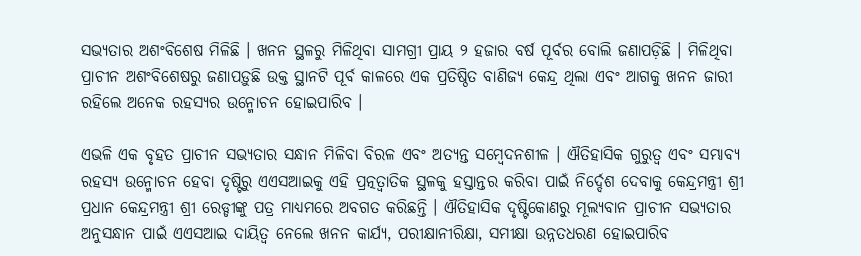ସଭ୍ୟତାର ଅଶଂବିଶେଷ ମିଳିଛି । ଖନନ ସ୍ଥଳରୁ ମିଳିଥିବା ସାମଗ୍ରୀ ପ୍ରାୟ ୨ ହଜାର ବର୍ଷ ପୂର୍ବର ବୋଲି ଜଣାପଡ଼ିଛି । ମିଳିଥିବା ପ୍ରାଚୀନ ଅଶଂବିଶେଷରୁ ଜଣାପଡ଼ୁଛି ଉକ୍ତ ସ୍ଥାନଟି ପୂର୍ବ କାଳରେ ଏକ ପ୍ରତିଷ୍ଠିତ ବାଣିଜ୍ୟ କେନ୍ଦ୍ର ଥିଲା ଏବଂ ଆଗକୁ ଖନନ ଜାରୀ ରହିଲେ ଅନେକ ରହସ୍ୟର ଉନ୍ମୋଚନ ହୋଇପାରିବ ।

ଏଭଳି ଏକ ବୃହତ ପ୍ରାଚୀନ ସଭ୍ୟତାର ସନ୍ଧାନ ମିଳିବା ବିରଳ ଏବଂ ଅତ୍ୟନ୍ତ ସମ୍ବେଦନଶୀଳ । ଐତିହାସିକ ଗୁରୁତ୍ୱ ଏବଂ ସମ୍ଭାବ୍ୟ ରହସ୍ୟ ଉନ୍ମୋଚନ ହେବା ଦୃଷ୍ଟିରୁ ଏଏସଆଇକୁ ଏହି ପ୍ରତ୍ନତ୍ୱାତିକ ସ୍ଥଳକୁ ହସ୍ତାନ୍ତର କରିବା ପାଇଁ ନିର୍ଦ୍ଦେଶ ଦେବାକୁ କେନ୍ଦ୍ରମନ୍ତ୍ରୀ ଶ୍ରୀ ପ୍ରଧାନ କେନ୍ଦ୍ରମନ୍ତ୍ରୀ ଶ୍ରୀ ରେଡ୍ଡୀଙ୍କୁ ପତ୍ର ମାଧ୍ୟମରେ ଅବଗତ କରିଛନ୍ତି । ଐତିହାସିକ ଦୃଷ୍ଟିକୋଣରୁ ମୂଲ୍ୟବାନ ପ୍ରାଚୀନ ସଭ୍ୟତାର ଅନୁସନ୍ଧାନ ପାଇଁ ଏଏସଆଇ ଦାୟିତ୍ୱ ନେଲେ ଖନନ କାର୍ଯ୍ୟ, ପରୀକ୍ଷାନୀରିକ୍ଷା, ସମୀକ୍ଷା ଉନ୍ନତଧରଣ ହୋଇପାରିବ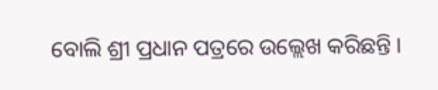ବୋଲି ଶ୍ରୀ ପ୍ରଧାନ ପତ୍ରରେ ଉଲ୍ଲେଖ କରିଛନ୍ତି ।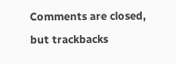Comments are closed, but trackbacks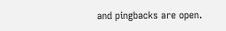and pingbacks are open.